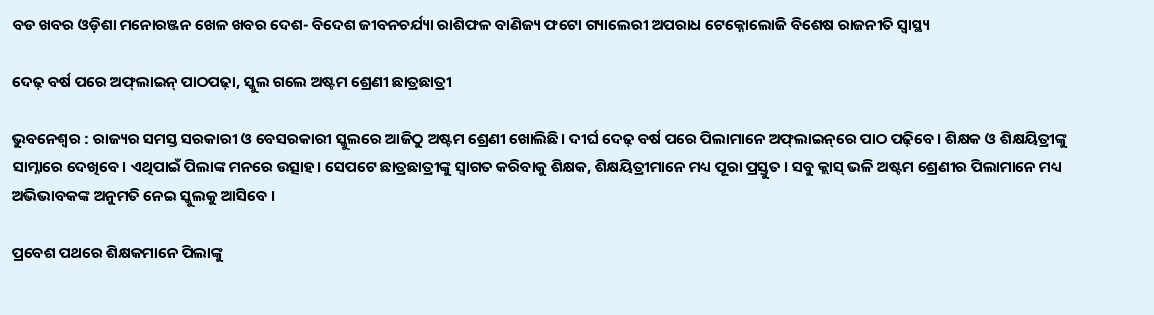ବଡ ଖବର ଓଡ଼ିଶା ମନୋରଞ୍ଜନ ଖେଳ ଖବର ଦେଶ- ବିଦେଶ ଜୀବନଚର୍ଯ୍ୟା ରାଶିଫଳ ବାଣିଜ୍ୟ ଫଟୋ ଗ୍ୟାଲେରୀ ଅପରାଧ ଟେକ୍ନୋଲୋଜି ବିଶେଷ ରାଜନୀତି ସ୍ଵାସ୍ଥ୍ୟ

ଦେଢ଼ ବର୍ଷ ପରେ ଅଫ୍‌ଲାଇନ୍ ପାଠପଢ଼ା, ସ୍କୁଲ ଗଲେ ଅଷ୍ଟମ ଶ୍ରେଣୀ ଛାତ୍ରଛାତ୍ରୀ

ଭୁବନେଶ୍ୱର : ରାଜ୍ୟର ସମସ୍ତ ସରକାରୀ ଓ ବେସରକାରୀ ସ୍କୁଲରେ ଆଜିଠୁ ଅଷ୍ଟମ ଶ୍ରେଣୀ ଖୋଲିଛି। ଦୀର୍ଘ ଦେଢ଼ ବର୍ଷ ପରେ ପିଲାମାନେ ଅଫ୍‌ଲାଇନ୍‌ରେ ପାଠ ପଢ଼ିବେ। ଶିକ୍ଷକ ଓ ଶିକ୍ଷୟିତ୍ରୀଙ୍କୁ ସାମ୍ନାରେ ଦେଖିବେ। ଏଥିପାଇଁ ପିଲାଙ୍କ ମନରେ ଉତ୍ସାହ। ସେପଟେ ଛାତ୍ରଛାତ୍ରୀଙ୍କୁ ସ୍ବାଗତ କରିବାକୁ ଶିକ୍ଷକ, ଶିକ୍ଷୟିତ୍ରୀମାନେ ମଧ୍ୟ ପୂରା ପ୍ରସ୍ତୁତ । ସବୁ କ୍ଲାସ୍ ଭଳି ଅଷ୍ଟମ ଶ୍ରେଣୀର ପିଲାମାନେ ମଧ୍ୟ ଅଭିଭାବକଙ୍କ ଅନୁମତି ନେଇ ସ୍କୁଲକୁ ଆସିବେ ।

ପ୍ରବେଶ ପଥରେ ଶିକ୍ଷକମାନେ ପିଲାଙ୍କୁ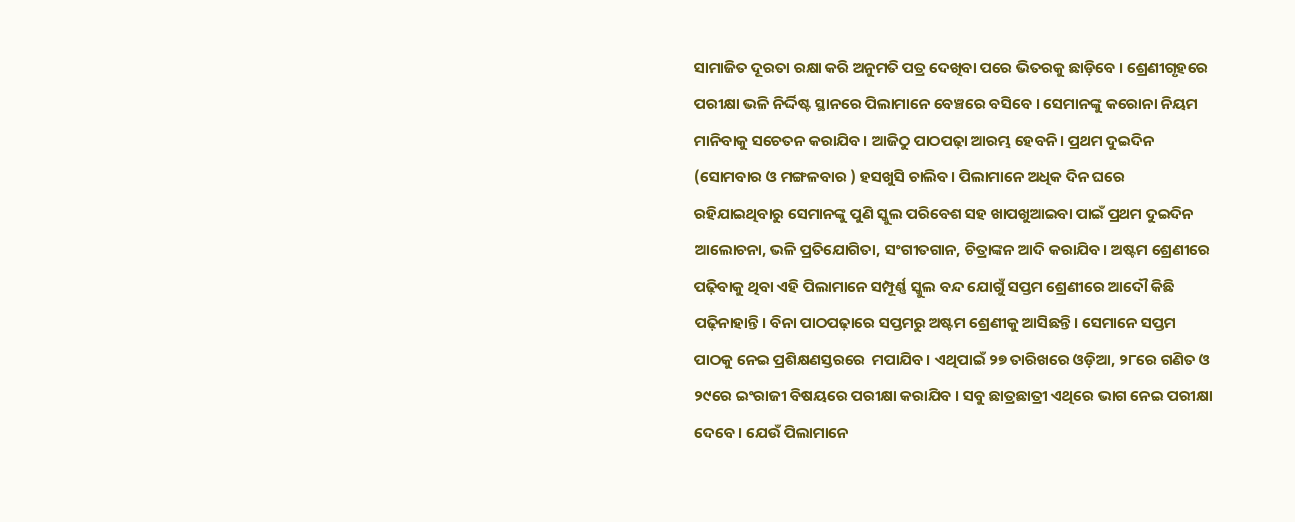ସାମାଜିତ ଦୂରତା ରକ୍ଷା କରି ଅନୁମତି ପତ୍ର ଦେଖିବା ପରେ ଭିତରକୁ ଛାଡ଼ିବେ । ଶ୍ରେଣୀଗୃହରେ ପରୀକ୍ଷା ଭଳି ନିର୍ଦ୍ଦିଷ୍ଟ ସ୍ଥାନରେ ପିଲାମାନେ ବେଞ୍ଚରେ ବସିବେ । ସେମାନଙ୍କୁ କରୋନା ନିୟମ ମାନିବାକୁ ସଚେତନ କରାଯିବ। ଆଜିଠୁ ପାଠପଢ଼ା ଆରମ୍ଭ ହେବନି। ପ୍ରଥମ ଦୁଇଦିନ (ସୋମବାର ଓ ମଙ୍ଗଳବାର ) ହସଖୁସି ଚାଲିବ। ପିଲାମାନେ ଅଧିକ ଦିନ ଘରେ ରହିଯାଇଥିବାରୁ ସେମାନଙ୍କୁ ପୁଣି ସ୍କୁଲ ପରିବେଶ ସହ ଖାପଖୁଆଇବା ପାଇଁ ପ୍ରଥମ ଦୁଇଦିନ ଆଲୋଚନା, ଭଳି ପ୍ରତିଯୋଗିତା, ସଂଗୀତଗାନ, ଚିତ୍ରାଙ୍କନ ଆଦି କରାଯିବ। ଅଷ୍ଟମ ଶ୍ରେଣୀରେ ପଢ଼ିବାକୁ ଥିବା ଏହି ପିଲାମାନେ ସମ୍ପୂର୍ଣ୍ଣ ସ୍କୁଲ ବନ୍ଦ ଯୋଗୁଁ ସପ୍ତମ ଶ୍ରେଣୀରେ ଆଦୌ କିଛି ପଢ଼ିନାହାନ୍ତି। ବିନା ପାଠପଢ଼ାରେ ସପ୍ତମରୁ ଅଷ୍ଟମ ଶ୍ରେଣୀକୁ ଆସିଛନ୍ତି। ସେମାନେ ସପ୍ତମ ପାଠକୁ ନେଇ ପ୍ରଶିକ୍ଷଣସ୍ତରରେ  ମପାଯିବ। ଏଥିପାଇଁ ୨୭ ତାରିଖରେ ଓଡ଼ିଆ, ୨୮ରେ ଗଣିତ ଓ ୨୯ରେ ଇଂରାଜୀ ବିଷୟରେ ପରୀକ୍ଷା କରାଯିବ । ସବୁ ଛାତ୍ରଛାତ୍ରୀ ଏଥିରେ ଭାଗ ନେଇ ପରୀକ୍ଷା ଦେବେ । ଯେଉଁ ପିଲାମାନେ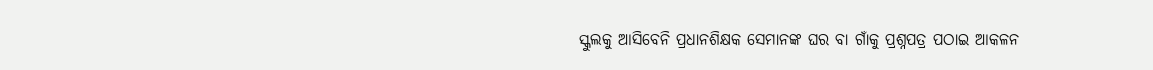ସ୍କୁଲକୁ ଆସିବେନି ପ୍ରଧାନଶିକ୍ଷକ ସେମାନଙ୍କ ଘର ବା ଗାଁକୁ ପ୍ରଶ୍ନପତ୍ର ପଠାଇ ଆକଳନ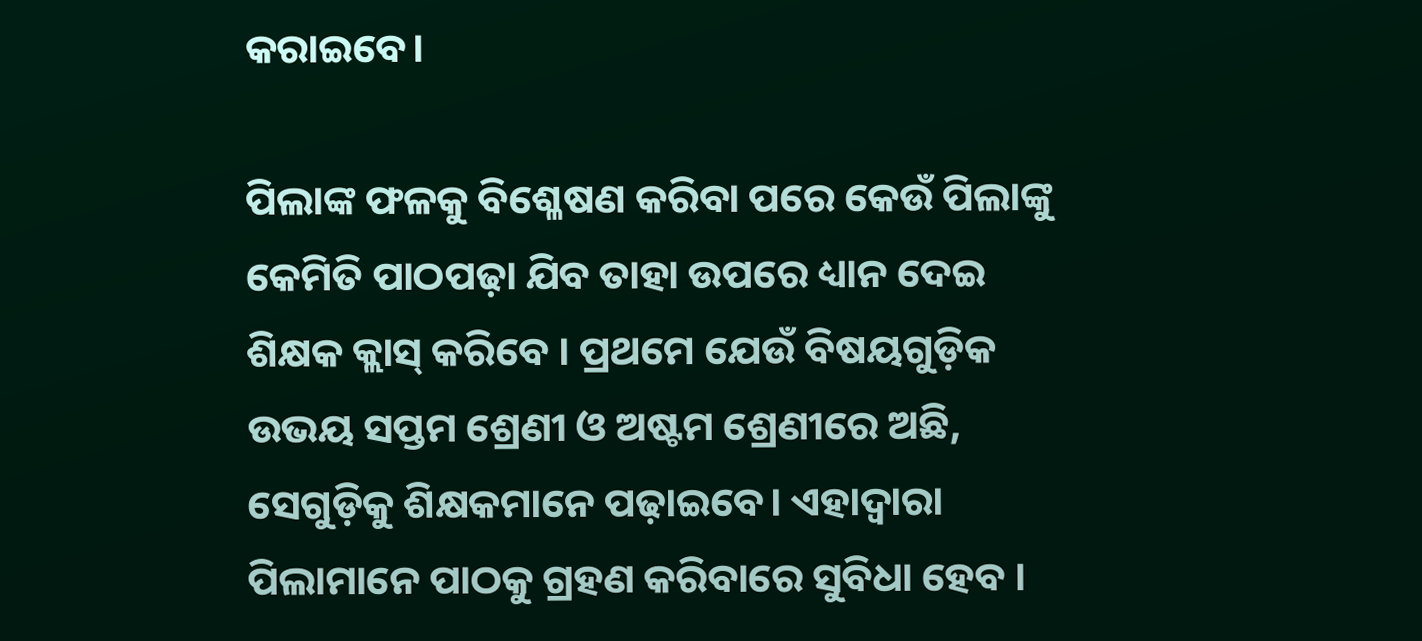କରାଇବେ।

ପିଲାଙ୍କ ଫଳକୁ ବିଶ୍ଳେଷଣ କରିବା ପରେ କେଉଁ ପିଲାଙ୍କୁ କେମିତି ପାଠପଢ଼ା ଯିବ ତାହା ଉପରେ ଧ୍ୟାନ ଦେଇ ଶିକ୍ଷକ କ୍ଲାସ୍ କରିବେ । ପ୍ରଥମେ ଯେଉଁ ବିଷୟଗୁଡ଼ିକ ଉଭୟ ସପ୍ତମ ଶ୍ରେଣୀ ଓ ଅଷ୍ଟମ ଶ୍ରେଣୀରେ ଅଛି, ସେଗୁଡ଼ିକୁ ଶିକ୍ଷକମାନେ ପଢ଼ାଇବେ। ଏହାଦ୍ଵାରା ପିଲାମାନେ ପାଠକୁ ଗ୍ରହଣ କରିବାରେ ସୁବିଧା ହେବ ।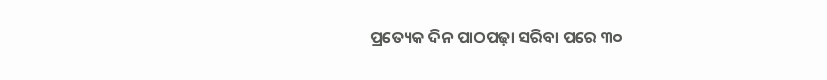ପ୍ରତ୍ୟେକ ଦିନ ପାଠପଢ଼ା ସରିବା ପରେ ୩୦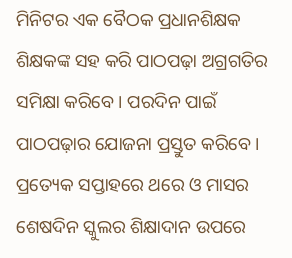ମିନିଟର ଏକ ବୈଠକ ପ୍ରଧାନଶିକ୍ଷକ ଶିକ୍ଷକଙ୍କ ସହ କରି ପାଠପଢ଼ା ଅଗ୍ରଗତିର ସମିକ୍ଷା କରିବେ । ପରଦିନ ପାଇଁ ପାଠପଢ଼ାର ଯୋଜନା ପ୍ରସ୍ତୁତ କରିବେ । ପ୍ରତ୍ୟେକ ସପ୍ତାହରେ ଥରେ ଓ ମାସର ଶେଷଦିନ ସ୍କୁଲର ଶିକ୍ଷାଦାନ ଉପରେ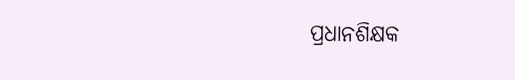ପ୍ରଧାନଶିକ୍ଷକ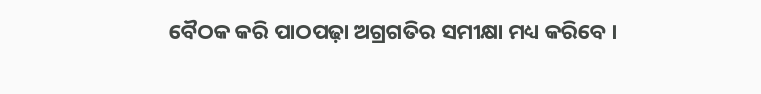ବୈଠକ କରି ପାଠପଢ଼ା ଅଗ୍ରଗତିର ସମୀକ୍ଷା ମଧ୍ୟ କରିବେ ।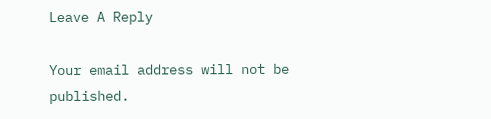Leave A Reply

Your email address will not be published.